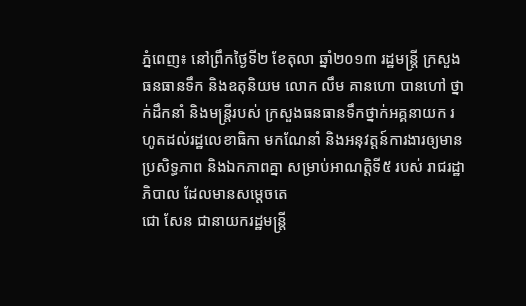ភ្នំពេញ៖ នៅព្រឹកថ្ងៃទី២ ខែតុលា ឆ្នាំ២០១៣ រដ្ឋមន្ត្រី ក្រសួង ធនធានទឹក និងឧតុនិយម លោក លឹម គានហោ បានហៅ ថ្នាក់ដឹកនាំ និងមន្ត្រីរបស់ ក្រសួងធនធានទឹកថ្នាក់អគ្គនាយក រហូតដល់រដ្ឋលេខាធិកា មកណែនាំ និងអនុវត្តន៍ការងារឲ្យមានប្រសិទ្ធភាព និងឯកភាពគ្នា សម្រាប់អាណត្តិទី៥ របស់ រាជរដ្ឋាភិបាល ដែលមានសម្តេចតេ
ជោ សែន ជានាយករដ្ឋមន្ត្រី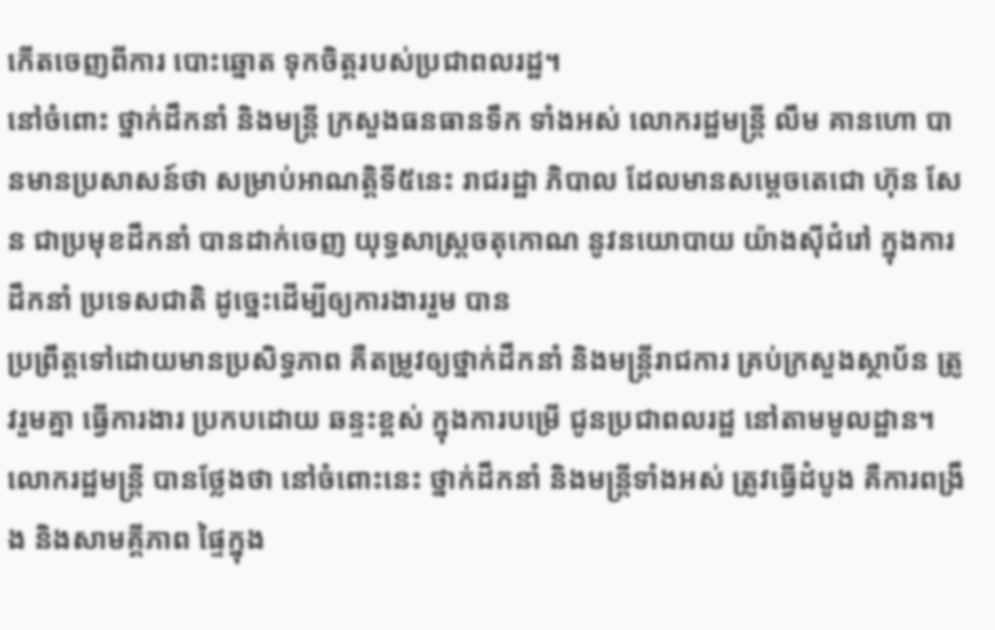កើតចេញពីការ បោះឆ្នោត ទុកចិត្តរបស់ប្រជាពលរដ្ឋ។
នៅចំពោះ ថ្នាក់ដឹកនាំ និងមន្ត្រី ក្រសួងធនធានទឹក ទាំងអស់ លោករដ្ឋមន្ត្រី លឹម គានហោ បានមានប្រសាសន៍ថា សម្រាប់អាណត្តិទី៥នេះ រាជរដ្ឋា ភិបាល ដែលមានសម្តេចតេជោ ហ៊ុន សែន ជាប្រមុខដឹកនាំ បានដាក់ចេញ យុទ្ធសាស្ត្រចតុកោណ នូវនយោបាយ យ៉ាងស៊ីជំរៅ ក្នុងការដឹកនាំ ប្រទេសជាតិ ដូច្នេះដើម្បីឲ្យការងាររួម បាន
ប្រព្រឹត្តទៅដោយមានប្រសិទ្ធភាព គឺតម្រូវឲ្យថ្នាក់ដឹកនាំ និងមន្ត្រីរាជការ គ្រប់ក្រសួងស្ថាប័ន ត្រូវរួមគ្នា ធ្វើការងារ ប្រកបដោយ ឆន្ទះខ្ពស់ ក្នុងការបម្រើ ជូនប្រជាពលរដ្ឋ នៅតាមមូលដ្ឋាន។
លោករដ្ឋមន្ត្រី បានថ្លែងថា នៅចំពោះនេះ ថ្នាក់ដឹកនាំ និងមន្ត្រីទាំងអស់ ត្រូវធ្វើដំបូង គឺការពង្រឹង និងសាមគ្គីភាព ផ្ទៃក្នុង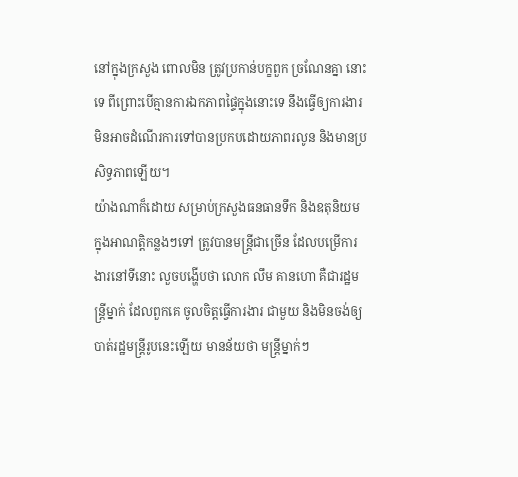នៅក្នុងក្រសួង ពោលមិន ត្រូវប្រកាន់បក្ខពួក ច្រណែនគ្នា នោះទេ ពីព្រោះបើគ្មានការឯកភាពផ្ទៃក្នុងនោះទេ នឹងធ្វើឲ្យការងារ មិនអាចដំណើរការទៅបានប្រកបដោយភាពរលូន និងមានប្រសិទ្ធភាពឡើយ។
យ៉ាងណាក៏ដោយ សម្រាប់ក្រសួងធនធានទឹក និងឧតុនិយម ក្នុងអាណត្តិកន្លងៗទៅ ត្រូវបានមន្ត្រីជាច្រើន ដែលបម្រើការងារនៅទីនោះ លួចបង្ហើបថា លោក លឹម គានហោ គឺជារដ្ឋមន្ត្រីម្នាក់ ដែលពួកគេ ចូលចិត្តធ្វើការងារ ជាមួយ និងមិនចង់ឲ្យបាត់រដ្ឋមន្ត្រីរូបនេះឡើយ មានន័យថា មន្ត្រីម្នាក់ៗ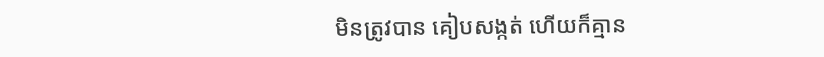មិនត្រូវបាន គៀបសង្កត់ ហើយក៏គ្មាន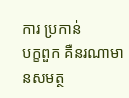ការ ប្រកាន់
បក្ខពួក គឺនរណាមានសមត្ថ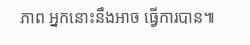ភាព អ្នកនោះនឹងអាច ធ្វើការបាន៕